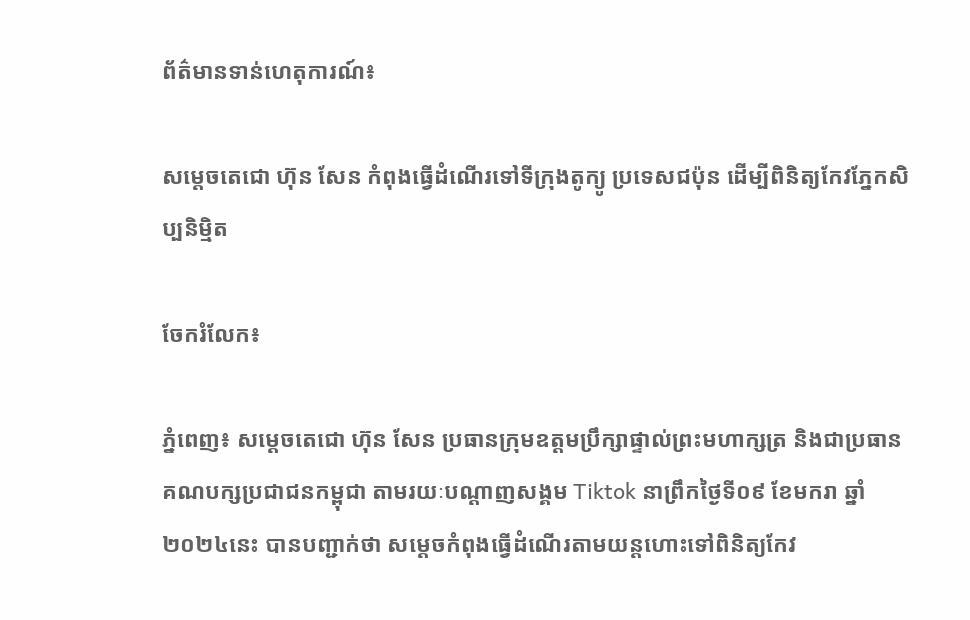ព័ត៌មានទាន់ហេតុការណ៍៖

សម្ដេចតេជោ ហ៊ុន សែន កំពុងធ្វើដំណើរទៅទីក្រុងតូក្យូ ប្រទេសជប៉ុន ដើម្បីពិនិត្យកែវភ្នែកសិប្បនិម្មិត

ចែករំលែក៖

ភ្នំពេញ៖ សម្ដេចតេជោ ហ៊ុន សែន ប្រធានក្រុមឧត្តមប្រឹក្សាផ្ទាល់ព្រះមហាក្សត្រ និងជាប្រធានគណបក្សប្រជាជនកម្ពុជា តាមរយៈបណ្ដាញសង្គម Tiktok នាព្រឹកថ្ងៃទី០៩ ខែមករា ឆ្នាំ២០២៤នេះ បានបញ្ជាក់ថា សម្ដេចកំពុងធ្វើដំណើរតាមយន្តហោះទៅពិនិត្យកែវ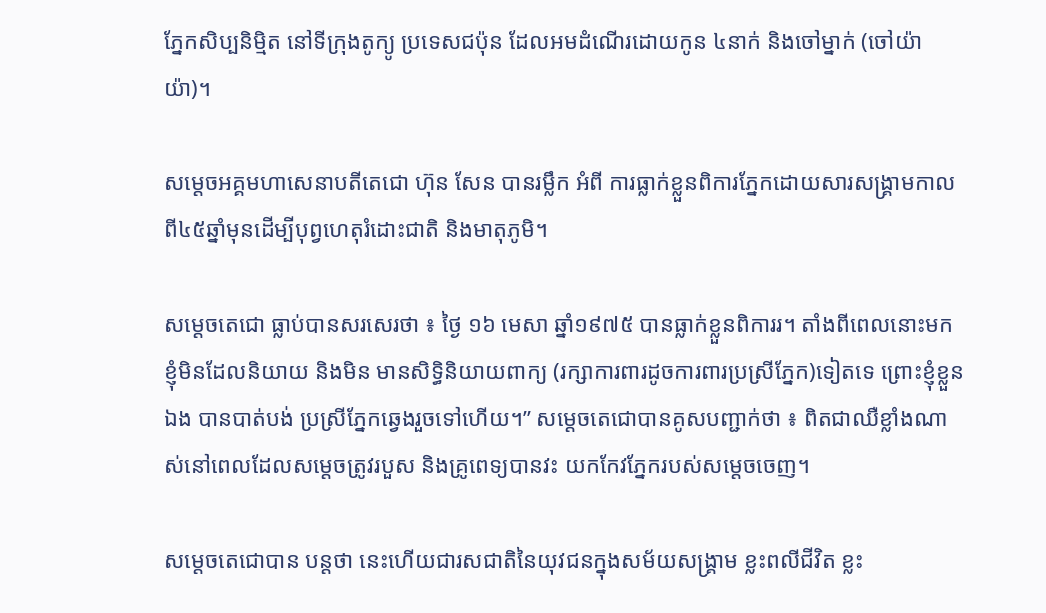ភ្នែកសិប្បនិម្មិត នៅទីក្រុងតូក្យូ ប្រទេសជប៉ុន ដែលអមដំណើរដោយកូន ៤នាក់ និងចៅម្នាក់ (ចៅយ៉ាយ៉ា)។

សម្ដេចអគ្គមហាសេនាបតីតេជោ ហ៊ុន សែន បានរម្លឹក អំពី ការធ្លាក់ខ្លួនពិការភ្នែកដោយសារសង្គ្រាមកាលពី៤៥ឆ្នាំមុនដើម្បីបុព្វហេតុរំដោះជាតិ និងមាតុភូមិ។

សម្ដេចតេជោ ធ្លាប់បានសរសេរថា ៖ ថ្ងៃ ១៦ មេសា ឆ្នាំ១៩៧៥ បានធ្លាក់ខ្លួនពិការរ។ តាំងពីពេលនោះមក ខ្ញុំមិនដែលនិយាយ និងមិន មានសិទ្ធិនិយាយពាក្យ (រក្សាការពារដូចការពារប្រស្រីភ្នែក)ទៀតទេ ព្រោះខ្ញុំខ្លួនឯង បានបាត់បង់ ប្រស្រីភ្នែកឆ្វេងរួចទៅហើយ។” សម្ដេចតេជោបានគូសបញ្ជាក់ថា ៖ ពិតជាឈឺខ្លាំងណាស់នៅពេលដែលសម្ដេចត្រូវរបួស និងគ្រូពេទ្យបានវះ យកកែវភ្នែករបស់សម្ដេចចេញ។

សម្ដេចតេជោបាន បន្ដថា នេះហើយជារសជាតិនៃយុវជនក្នុងសម័យសង្គ្រាម ខ្លះពលីជីវិត ខ្លះ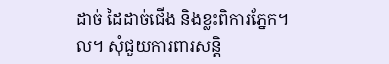ដាច់ ដៃដាច់ជើង និងខ្លះពិការភ្នែក។ល។ សុំជួយការពារសន្តិ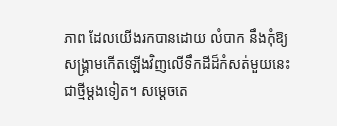ភាព ដែលយើងរកបានដោយ លំបាក នឹងកុំឱ្យ សង្រ្គាមកើតឡើងវិញលើទឹកដីដ៏កំសត់មួយនេះជាថ្មីម្តងទៀត។ សម្ដេចតេ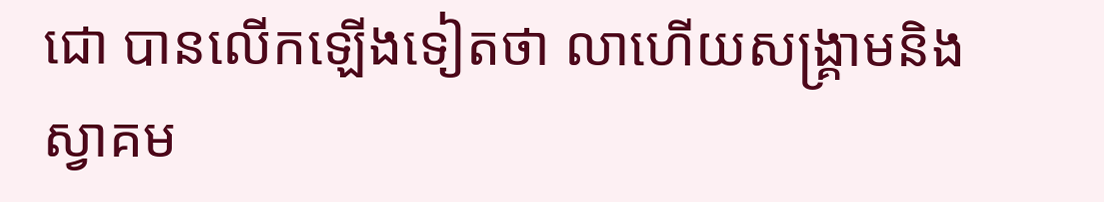ជោ បានលើកឡើងទៀតថា លាហើយសង្គ្រាមនិងស្វាគម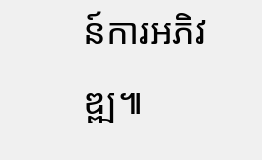ន៍ការអភិវឌ្ឍ៕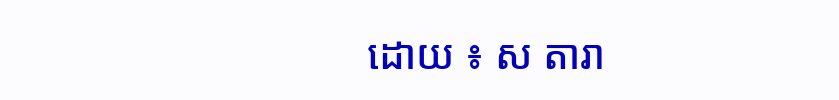ដោយ ៖ ស តារា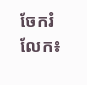ចែករំលែក៖